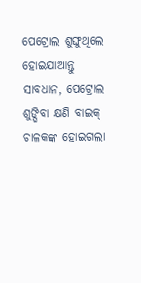ପେଟ୍ରୋଲ ଶୁଙ୍ଘୁଥିଲେ ହୋଇଯାଆନ୍ତୁ ସାବଧାନ, ପେଟ୍ରୋଲ ଶୁଙ୍ଘିବା କ୍ଷଣି ବାଇକ୍ ଚାଳକଙ୍କ ହୋଇଗଲା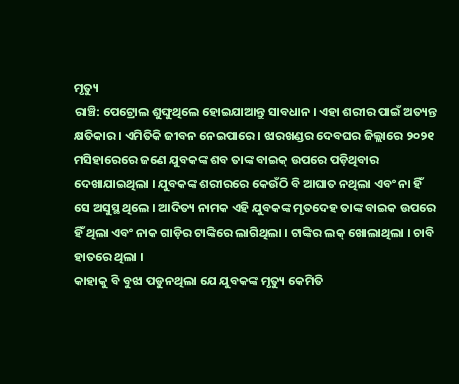ମୃତ୍ୟୁ
ରାଞ୍ଚି: ପେଟ୍ରୋଲ ଶୁଙ୍ଘୁଥିଲେ ହୋଇଯାଆନ୍ତୁ ସାବଧାନ । ଏହା ଶରୀର ପାଇଁ ଅତ୍ୟନ୍ତ କ୍ଷତିକାର । ଏମିତିକି ଜୀବନ ନେଇପାରେ । ଝାରଖଣ୍ଡର ଦେବଘର ଜିଲ୍ଲାରେ ୨୦୨୧ ମସିହାରେରେ ଜଣେ ଯୁବକଙ୍କ ଶବ ତାଙ୍କ ବାଇକ୍ ଉପରେ ପଡ଼ିଥିବାର ଦେଖାଯାଇଥିଲା । ଯୁବକଙ୍କ ଶରୀରରେ କେଉଁଠି ବି ଆଘାତ ନଥିଲା ଏବଂ ନା ହିଁ ସେ ଅସୁସ୍ଥ ଥିଲେ । ଆଦିତ୍ୟ ନାମକ ଏହି ଯୁବକଙ୍କ ମୃତଦେହ ତାଙ୍କ ବାଇକ ଉପରେ ହିଁ ଥିଲା ଏବଂ ନାକ ଗାଡ଼ିର ଟାଙ୍କିରେ ଲାଗିଥିଲା । ଟାଙ୍କିର ଲକ୍ ଖୋଲାଥିଲା । ଚାବି ହାତରେ ଥିଲା ।
କାହାକୁ ବି ବୁଝା ପଡୁନଥିଲା ଯେ ଯୁବକଙ୍କ ମୃତ୍ୟୁ କେମିତି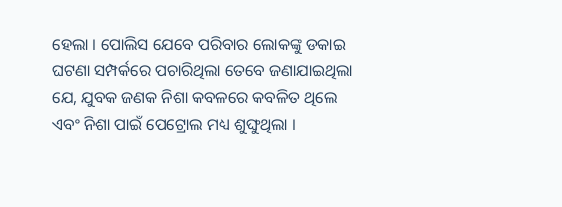ହେଲା । ପୋଲିସ ଯେବେ ପରିବାର ଲୋକଙ୍କୁ ଡକାଇ ଘଟଣା ସମ୍ପର୍କରେ ପଚାରିଥିଲା ତେବେ ଜଣାଯାଇଥିଲା ଯେ, ଯୁବକ ଜଣକ ନିଶା କବଳରେ କବଳିତ ଥିଲେ ଏବଂ ନିଶା ପାଇଁ ପେଟ୍ରୋଲ ମଧ୍ୟ ଶୁଙ୍ଘୁଥିଲା ।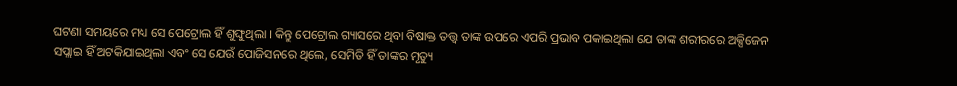ଘଟଣା ସମୟରେ ମଧ୍ୟ ସେ ପେଟ୍ରୋଲ ହିଁ ଶୁଙ୍ଘୁଥିଲା । କିନ୍ତୁ ପେଟ୍ରୋଲ ଗ୍ୟାସରେ ଥିବା ବିଷାକ୍ତ ତତ୍ତ୍ୱ ତାଙ୍କ ଉପରେ ଏପରି ପ୍ରଭାବ ପକାଇଥିଲା ଯେ ତାଙ୍କ ଶରୀରରେ ଅକ୍ସିଜେନ ସପ୍ଲାଇ ହିଁ ଅଟକିଯାଇଥିଲା ଏବଂ ସେ ଯେଉଁ ପୋଜିସନରେ ଥିଲେ, ସେମିତି ହିଁ ତାଙ୍କର ମୃତ୍ୟୁ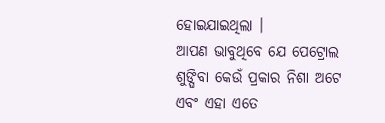ହୋଇଯାଇଥିଲା ।
ଆପଣ ଭାବୁଥିବେ ଯେ ପେଟ୍ରୋଲ ଶୁଙ୍ଘିବା କେଉଁ ପ୍ରକାର ନିଶା ଅଟେ ଏବଂ ଏହା ଏତେ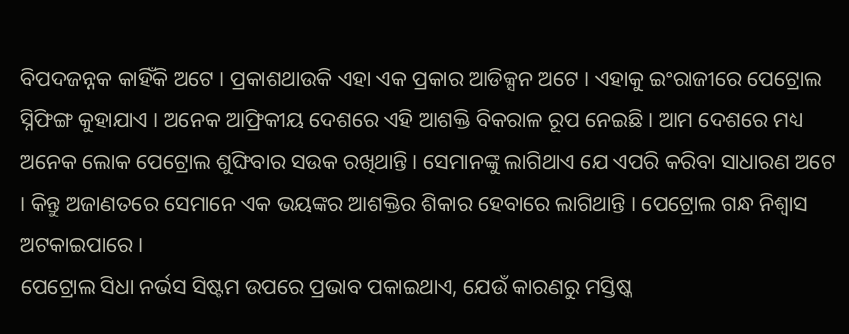ବିପଦଜନ୍ନକ କାହିଁକି ଅଟେ । ପ୍ରକାଶଥାଉକି ଏହା ଏକ ପ୍ରକାର ଆଡିକ୍ସନ ଅଟେ । ଏହାକୁ ଇଂରାଜୀରେ ପେଟ୍ରୋଲ ସ୍ନିଫିଙ୍ଗ କୁହାଯାଏ । ଅନେକ ଆଫ୍ରିକୀୟ ଦେଶରେ ଏହି ଆଶକ୍ତି ବିକରାଳ ରୂପ ନେଇଛି । ଆମ ଦେଶରେ ମଧ୍ୟ ଅନେକ ଲୋକ ପେଟ୍ରୋଲ ଶୁଙ୍ଘିବାର ସଉକ ରଖିଥାନ୍ତି । ସେମାନଙ୍କୁ ଲାଗିଥାଏ ଯେ ଏପରି କରିବା ସାଧାରଣ ଅଟେ । କିନ୍ତୁ ଅଜାଣତରେ ସେମାନେ ଏକ ଭୟଙ୍କର ଆଶକ୍ତିର ଶିକାର ହେବାରେ ଲାଗିଥାନ୍ତି । ପେଟ୍ରୋଲ ଗନ୍ଧ ନିଶ୍ୱାସ ଅଟକାଇପାରେ ।
ପେଟ୍ରୋଲ ସିଧା ନର୍ଭସ ସିଷ୍ଟମ ଉପରେ ପ୍ରଭାବ ପକାଇଥାଏ, ଯେଉଁ କାରଣରୁ ମସ୍ତିଷ୍କ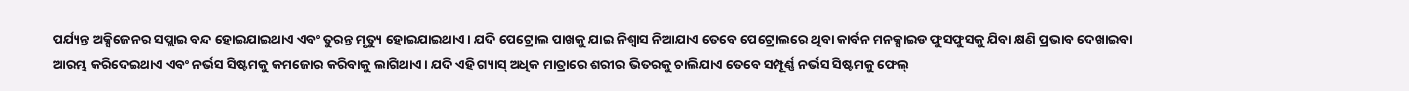ପର୍ଯ୍ୟନ୍ତ ଅକ୍ସିଜେନର ସପ୍ଲାଇ ବନ୍ଦ ହୋଇଯାଇଥାଏ ଏବଂ ତୁରନ୍ତ ମୃତ୍ୟୁ ହୋଇଯାଇଥାଏ । ଯଦି ପେଟ୍ରୋଲ ପାଖକୁ ଯାଇ ନିଶ୍ୱାସ ନିଆଯାଏ ତେବେ ପେଟ୍ରୋଲରେ ଥିବା କାର୍ବନ ମନକ୍ସାଇଡ ଫୁସଫୁସକୁ ଯିବା କ୍ଷଣି ପ୍ରଭାବ ଦେଖାଇବା ଆରମ୍ଭ କରିଦେଇଥାଏ ଏବଂ ନର୍ଭସ ସିଷ୍ଟମକୁ କମଜୋର କରିବାକୁ ଲାଗିଥାଏ । ଯଦି ଏହି ଗ୍ୟାସ୍ ଅଧିକ ମାତ୍ରାରେ ଶରୀର ଭିତରକୁ ଚାଲିଯାଏ ତେବେ ସମ୍ପୂର୍ଣ୍ଣ ନର୍ଭସ ସିଷ୍ଟମକୁ ଫେଲ୍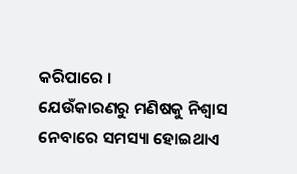କରିପାରେ ।
ଯେଉଁକାରଣରୁ ମଣିଷକୁ ନିଶ୍ୱାସ ନେବାରେ ସମସ୍ୟା ହୋଇଥାଏ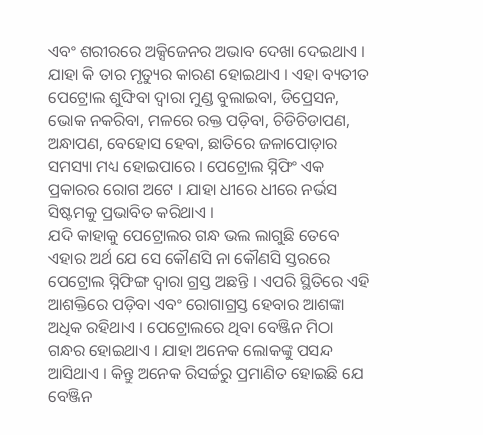ଏବଂ ଶରୀରରେ ଅକ୍ସିଜେନର ଅଭାବ ଦେଖା ଦେଇଥାଏ । ଯାହା କି ତାର ମୃତ୍ୟୁର କାରଣ ହୋଇଥାଏ । ଏହା ବ୍ୟତୀତ ପେଟ୍ରୋଲ ଶୁଙ୍ଘିବା ଦ୍ୱାରା ମୁଣ୍ଡ ବୁଲାଇବା, ଡିପ୍ରେସନ, ଭୋକ ନକରିବା, ମଳରେ ରକ୍ତ ପଡ଼ିବା, ଚିଡିଚିଡାପଣ, ଅନ୍ଧାପଣ, ବେହୋସ ହେବା, ଛାତିରେ ଜଳାପୋଡ଼ାର ସମସ୍ୟା ମଧ୍ୟ ହୋଇପାରେ । ପେଟ୍ରୋଲ ସ୍ନିଫିଂ ଏକ ପ୍ରକାରର ରୋଗ ଅଟେ । ଯାହା ଧୀରେ ଧୀରେ ନର୍ଭସ ସିଷ୍ଟମକୁ ପ୍ରଭାବିତ କରିଥାଏ ।
ଯଦି କାହାକୁ ପେଟ୍ରୋଲର ଗନ୍ଧ ଭଲ ଲାଗୁଛି ତେବେ ଏହାର ଅର୍ଥ ଯେ ସେ କୌଣସି ନା କୌଣସି ସ୍ତରରେ ପେଟ୍ରୋଲ ସ୍ନିଫିଙ୍ଗ ଦ୍ୱାରା ଗ୍ରସ୍ତ ଅଛନ୍ତି । ଏପରି ସ୍ଥିତିରେ ଏହି ଆଶକ୍ତିରେ ପଡ଼ିବା ଏବଂ ରୋଗାଗ୍ରସ୍ତ ହେବାର ଆଶଙ୍କା ଅଧିକ ରହିଥାଏ । ପେଟ୍ରୋଲରେ ଥିବା ବେଞ୍ଜିନ ମିଠା ଗନ୍ଧର ହୋଇଥାଏ । ଯାହା ଅନେକ ଲୋକଙ୍କୁ ପସନ୍ଦ ଆସିଥାଏ । କିନ୍ତୁ ଅନେକ ରିସର୍ଚ୍ଚରୁ ପ୍ରମାଣିତ ହୋଇଛି ଯେ ବେଞ୍ଜିନ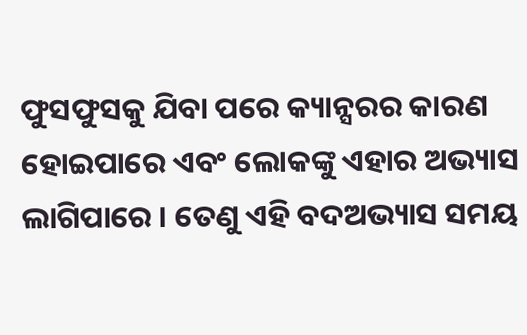ଫୁସଫୁସକୁ ଯିବା ପରେ କ୍ୟାନ୍ସରର କାରଣ ହୋଇପାରେ ଏବଂ ଲୋକଙ୍କୁ ଏହାର ଅଭ୍ୟାସ ଲାଗିପାରେ । ତେଣୁ ଏହି ବଦଅଭ୍ୟାସ ସମୟ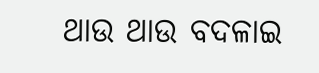ଥାଉ ଥାଉ ବଦଳାଇ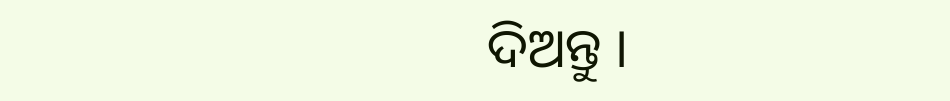ଦିଅନ୍ତୁ ।